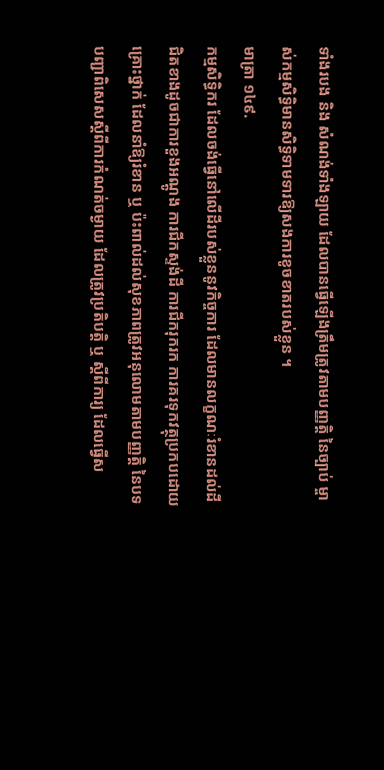ទាំងរបង និង សំណង់ទាំងឡាយ ដែលបានធ្វើឡើងត្រឹមត្រូវតាមបញ្ញត្តិ នៃច្បាប់ ម្ចាស់កម្មសិទ្ធិមានសិទ្ធិទាមទារឱ្យសងការខូចខាតរបស់ខ្លួន ។
មាត្រា ១៤៩.
កម្មសិទ្ធិករ ដែលចង់ធ្វើនៅលើដីរបស់ខ្លួននូវកិច្ចការ ដែលមានលក្ខណៈរំខានដល់ដីជិតខាងដូចជាការខួងអណ្ដូង ការជីកស្ទង់ដី ការជីករុករក ការគរទុកវត្ថុប្រកបដោយគ្រោះថ្នាក់ ដែលនាំឱ្យរំខាន ឬ ប៉ះពាល់ដល់សុខភាពត្រូវអនុលោមតាមបញ្ញត្តិ នៃបទបញ្ជាពិសេសស្ដីពីការកំណត់ចម្ងាយ ដែលត្រូវប្រតិបត្តិ ឬ ស្ដីពីការ្យ ដែលធ្វើស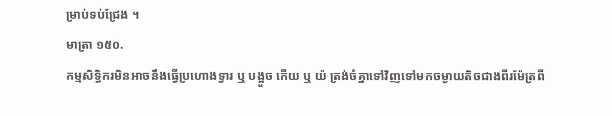ម្រាប់ទប់ជ្រែង ។
មាត្រា ១៥០.
កម្មសិទ្ធិករមិនអាចនឹងធ្វើប្រហោងទ្វារ ឬ បង្អួច កើយ ឬ យ៉ ត្រង់ចំគ្នាទៅវិញទៅមកចម្ងាយតិចជាងពីរម៉ែត្រពី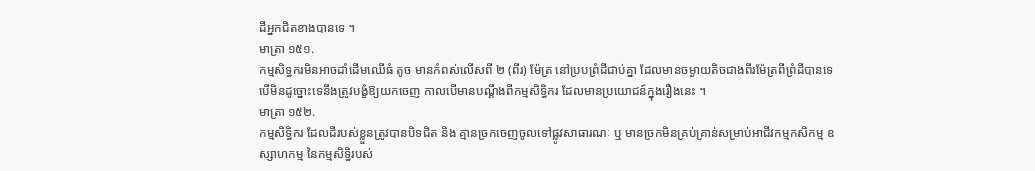ដីអ្នកជិតខាងបានទេ ។
មាត្រា ១៥១.
កម្មសិទ្ធករមិនអាចដាំដើមឈើធំ តូច មានកំពស់លើសពី ២ (ពីរ) ម៉ែត្រ នៅប្របព្រំដីជាប់គ្នា ដែលមានចម្ងាយតិចជាងពីរម៉ែត្រពីព្រំដីបានទេ បើមិនដូច្នោះទេនឹងត្រូវបង្ខំឱ្យយកចេញ កាលបើមានបណ្ដឹងពីកម្មសិទ្ធិករ ដែលមានប្រយោជន៍ក្នុងរឿងនេះ ។
មាត្រា ១៥២.
កម្មសិទ្ធិករ ដែលដីរបស់ខ្លួនត្រូវបានបិទជិត និង គ្មានច្រកចេញចូលទៅផ្លូវសាធារណៈ ឬ មានច្រកមិនគ្រប់គ្រាន់សម្រាប់អាជីវកម្មកសិកម្ម ឧស្សាហកម្ម នៃកម្មសិទ្ធិរបស់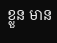ខ្លួន មាន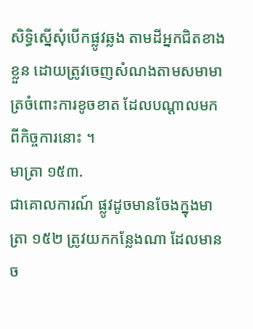សិទ្ធិស្នើសុំបើកផ្លូវឆ្លង តាមដីអ្នកជិតខាងខ្លួន ដោយត្រូវចេញសំណងតាមសមាមាត្រចំពោះការខូចខាត ដែលបណ្ដាលមកពីកិច្ចការនោះ ។
មាត្រា ១៥៣.
ជាគោលការណ៍ ផ្លូវដូចមានចែងក្នុងមាត្រា ១៥២ ត្រូវយកកន្លែងណា ដែលមានច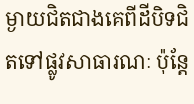ម្ងាយជិតជាងគេពីដីបិទជិតទៅផ្លូវសាធារណៈ ប៉ុន្តែ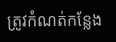ត្រូវកំណត់កន្លែង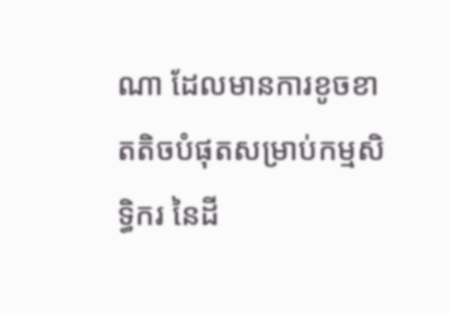ណា ដែលមានការខូចខាតតិចបំផុតសម្រាប់កម្មសិទ្ធិករ នៃដី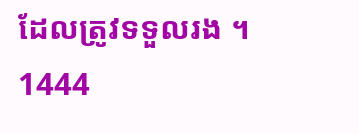ដែលត្រូវទទួលរង ។
1444